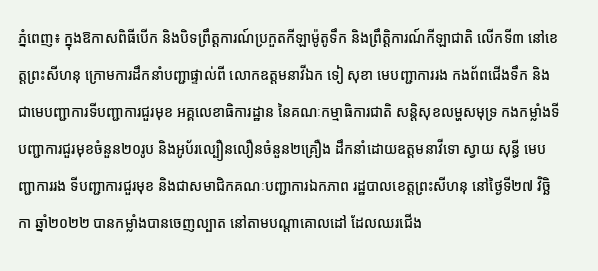ភ្នំពេញ៖ ក្នុងឱកាសពិធីបើក និងបិទព្រឹត្តការណ៍ប្រកួតកីឡាម៉ូតូទឹក និងព្រឹត្តិការណ៍កីឡាជាតិ លើកទី៣ នៅខេត្តព្រះសីហនុ ក្រោមការដឹកនាំបញ្ជាផ្ទាល់ពី លោកឧត្តមនាវីឯក ទៀ សុខា មេបញ្ជាការរង កងព័ពជើងទឹក និងជាមេបញ្ជាការទីបញ្ជាការជួរមុខ អគ្គលេខាធិការដ្ឋាន នៃគណៈកម្មាធិការជាតិ សន្តិសុខលម្ហសមុទ្រ កងកម្លាំងទីបញ្ជាការជួរមុខចំនួន២០រូប និងអូប័រល្បឿនលឿនចំនួន២គ្រឿង ដឹកនាំដោយឧត្តមនាវីទោ ស្វាយ សុន្ធី មេបញ្ជាការរង ទីបញ្ជាការជួរមុខ និងជាសមាជិកគណៈបញ្ជាការឯកភាព រដ្ឋបាលខេត្តព្រះសីហនុ នៅថ្ងៃទី២៧ វិច្ឆិកា ឆ្នាំ២០២២ បានកម្លាំងបានចេញល្បាត នៅតាមបណ្តាគោលដៅ ដែលឈរជើង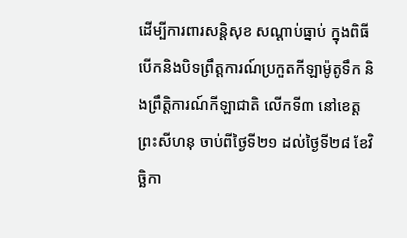ដើម្បីការពារសន្តិសុខ សណ្តាប់ធ្នាប់ ក្នុងពិធីបើកនិងបិទព្រឹត្តការណ៍ប្រកួតកីឡាម៉ូតូទឹក និងព្រឹត្តិការណ៍កីឡាជាតិ លើកទី៣ នៅខេត្តព្រះសីហនុ ចាប់ពីថ្ងៃទី២១ ដល់ថ្ងៃទី២៨ ខែវិច្ឆិកា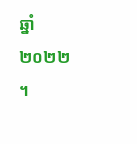ឆ្នាំ២០២២ ។